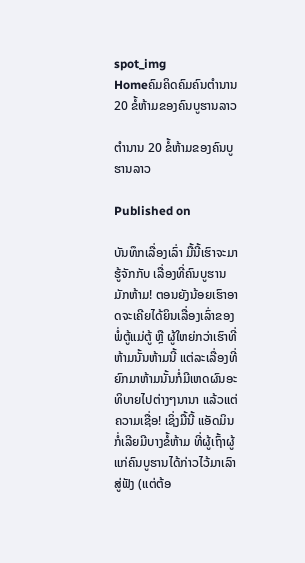spot_img
Homeຄົມຄິດຄົມຄົນຕຳນານ 20 ຂໍ້ຫ້າມຂອງຄົນບູຮານລາວ

ຕຳນານ 20 ຂໍ້ຫ້າມຂອງຄົນບູຮານລາວ

Published on

ບັນທຶກເລື່ອງເລົ່າ ມື້ນີ້ເຮົາຈະມາຮູ້ຈັກກັບ ເລື່ອງທີ່ຄົນບູຮານ ມັກຫ້າມ! ຕອນຍັງນ້ອຍເຮົາອາດຈະເຄີຍໄດ້ຍິນເລື່ອງເລົ່າຂອງພໍ່ຕູ້ແມ່ຕູ້ ຫຼື ຜູ້ໃຫຍ່ກວ່າເຮົາທີ່ຫ້າມນັ້ນຫ້າມນີ້ ແຕ່ລະເລື່ອງທີ່ຍົກມາຫ້າມນັ້ນກໍ່ມີເຫດຜົນອະທິບາຍໄປຕ່າງໆນານາ ແລ້ວແຕ່ຄວາມເຊື່ອ! ເຊິ່ງມື້ນີ້ ແອັດມິນ ກໍ່ເລີຍມີບາງຂໍ້ຫ້າມ ທີ່ຜູ້ເຖົ້າຜູ້ແກ່ຄົນບູຮານໄດ້ກ່າວໄວ້ມາເລົາສູ່ຟັງ (ແຕ່ຕ້ອ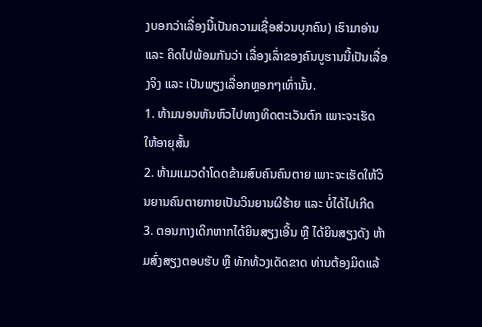ງບອກວ່າເລື່ອງນີ້ເປັນຄວາມເຊື່ອສ່ວນບຸກຄົນ) ເຮົາມາອ່ານ ແລະ ຄິດໄປພ້ອມກັນວ່າ ເລື່ອງເລົ່າຂອງຄົນບູຮານນີ້ເປັນເລື່ອງຈິງ ແລະ ເປັນພຽງເລື່ອກຫຼອກໆເທົ່ານັ້ນ.
1. ຫ້າມນອນຫັນຫົວໄປທາງທິດຕະເວັນຕົກ ເພາະຈະເຮັດໃຫ້ອາຍຸສັ້ນ
2. ຫ້າມແມວດຳໂດດຂ້າມສົບຄົນຄົນຕາຍ ເພາະຈະເຮັດໃຫ້ວິນຍານຄົນຕາຍກາຍເປັນວິນຍານຜີຮ້າຍ ແລະ ບໍ່ໄດ້ໄປເກີດ
3. ຕອນກາງເດິກຫາກໄດ້ຍິນສຽງເອີ້ນ ຫຼື ໄດ້ຍິນສຽງດັງ ຫ້າມສົ່ງສຽງຕອບຮັບ ຫຼື ທັກທ້ວງເດັດຂາດ ທ່ານຕ້ອງມິດແລ້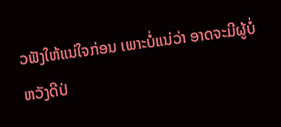ວຟັງໃຫ້ແນ່ໃຈກ່ອນ ເພາະບໍ່ແນ່ວ່າ ອາດຈະມີຜູ້ບໍ່ຫວັງດີປ່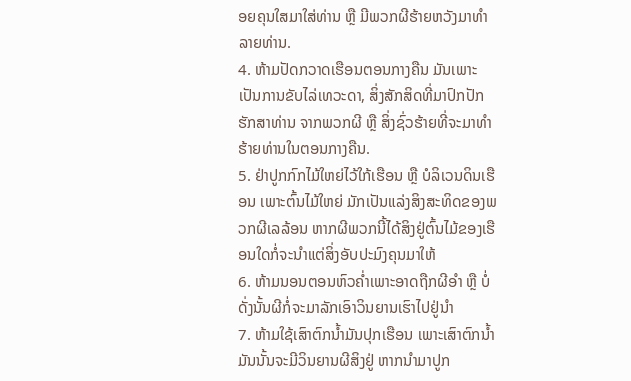ອຍຄຸນໃສມາໃສ່ທ່ານ ຫຼື ມີພວກຜີຮ້າຍຫວັງມາທຳລາຍທ່ານ.
4. ຫ້າມປັດກວາດເຮືອນຕອນກາງຄືນ ມັນເພາະເປັນການຂັບໄລ່ເທວະດາ, ສິ່ງສັກສິດທີ່ມາປົກປັກຮັກສາທ່ານ ຈາກພວກຜີ ຫຼື ສິ່ງຊົ່ວຮ້າຍທີ່ຈະມາທຳຮ້າຍທ່ານໃນຕອນກາງຄືນ.
5. ຢ່າປູກກົກໄມ້ໃຫຍ່ໄວ້ໃກ້ເຮືອນ ຫຼື ບໍລິເວນດິນເຮືອນ ເພາະຕົ້ນໄມ້ໃຫຍ່ ມັກເປັນແລ່ງສິງສະທິດຂອງພວກຜີເລລ້ອນ ຫາກຜີພວກນີ້ໄດ້ສິງຢູ່ຕົ້ນໄມ້ຂອງເຮືອນໃດກໍ່ຈະນຳແຕ່ສິ່ງອັບປະມົງຄຸນມາໃຫ້
6. ຫ້າມນອນຕອນຫົວຄ່ຳເພາະອາດຖືກຜີອຳ ຫຼື ບໍ່ດັ່ງນັ້ນຜີກໍ່ຈະມາລັກເອົາວິນຍານເຮົາໄປຢູ່ນຳ
7. ຫ້າມໃຊ້ເສົາຕົກນ້ຳມັນປຸກເຮືອນ ເພາະເສົາຕົກນ້ຳມັນນັ້ນຈະມີວິນຍານຜີສິງຢູ່ ຫາກນຳມາປູກ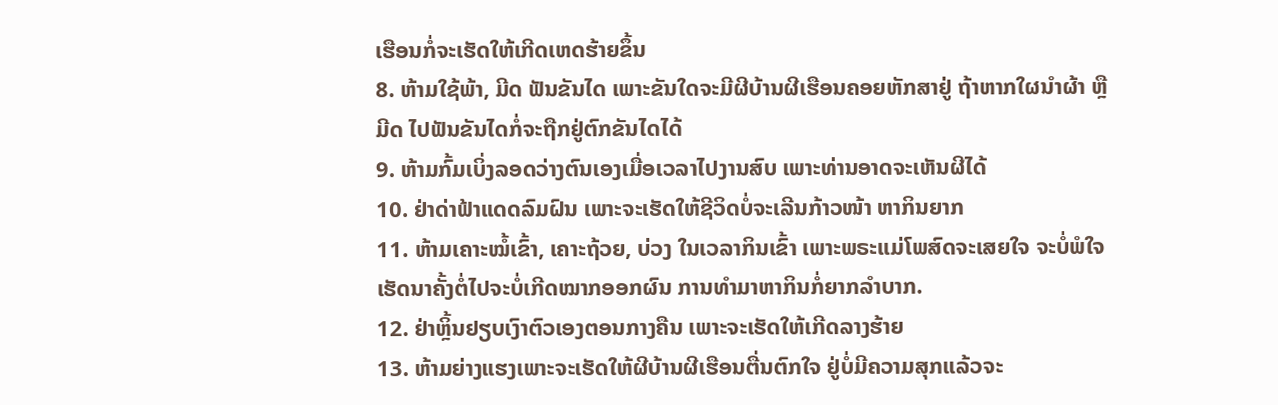ເຮືອນກໍ່ຈະເຮັດໃຫ້ເກີດເຫດຮ້າຍຂຶ້ນ
8. ຫ້າມໃຊ້ພ້າ, ມີດ ຟັນຂັນໄດ ເພາະຂັນໃດຈະມີຜີບ້ານຜີເຮືອນຄອຍຫັກສາຢູ່ ຖ້າຫາກໃຜນຳຜ້າ ຫຼື ມີດ ໄປຟັນຂັນໄດກໍ່ຈະຖືກຢູ່ຕົກຂັນໄດໄດ້
9. ຫ້າມກົ້ມເບິ່ງລອດວ່າງຕົນເອງເມື່ອເວລາໄປງານສົບ ເພາະທ່ານອາດຈະເຫັນຜີໄດ້
10. ຢ່າດ່າຟ້າແດດລົມຝົນ ເພາະຈະເຮັດໃຫ້ຊີວິດບໍ່ຈະເລີນກ້າວໜ້າ ຫາກິນຍາກ
11. ຫ້າມເຄາະໝໍ້ເຂົ້າ, ເຄາະຖ້ວຍ, ບ່ວງ ໃນເວລາກິນເຂົ້າ ເພາະພຣະແມ່ໂພສົດຈະເສຍໃຈ ຈະບໍ່ພໍໃຈ ເຮັດນາຄັ້ງຕໍ່ໄປຈະບໍ່ເກີດໝາກອອກຜົນ ການທຳມາຫາກິນກໍ່ຍາກລຳບາກ.
12. ຢ່າຫຼິ້ນຢຽບເງົາຕົວເອງຕອນກາງຄືນ ເພາະຈະເຮັດໃຫ້ເກີດລາງຮ້າຍ
13. ຫ້າມຍ່າງແຮງເພາະຈະເຮັດໃຫ້ຜີບ້ານຜີເຮືອນຕື່ນຕົກໃຈ ຢູ່ບໍ່ມີຄວາມສຸກແລ້ວຈະ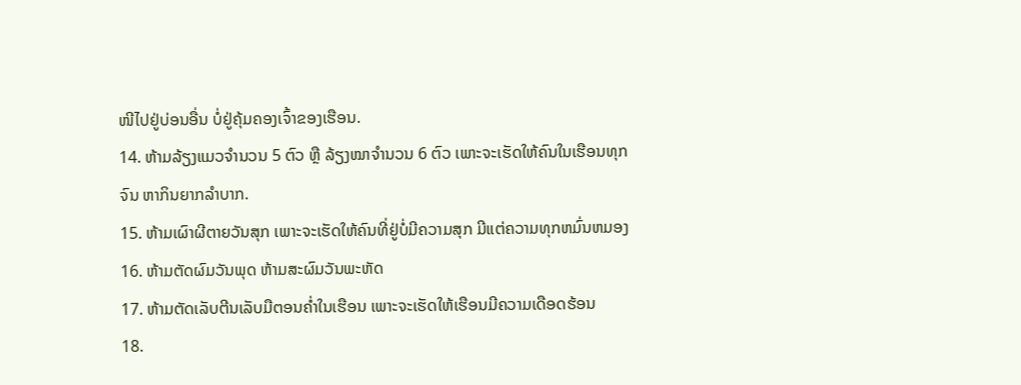ໜີໄປຢູ່ບ່ອນອື່ນ ບໍ່ຢູ່ຄຸ້ມຄອງເຈົ້າຂອງເຮືອນ.
14. ຫ້າມລ້ຽງແມວຈຳນວນ 5 ຕົວ ຫຼື ລ້ຽງໝາຈຳນວນ 6 ຕົວ ເພາະຈະເຮັດໃຫ້ຄົນໃນເຮືອນທຸກຈົນ ຫາກິນຍາກລຳບາກ.
15. ຫ້າມເຜົາຜີຕາຍວັນສຸກ ເພາະຈະເຮັດໃຫ້ຄົນທີ່ຢູ່ບໍ່ມີຄວາມສຸກ ມີແຕ່ຄວາມທຸກຫມົ່ນຫມອງ
16. ຫ້າມຕັດຜົມວັນພຸດ ຫ້າມສະຜົມວັນພະຫັດ
17. ຫ້າມຕັດເລັບຕີນເລັບມືຕອນຄ່ຳໃນເຮືອນ ເພາະຈະເຮັດໃຫ້ເຮືອນມີຄວາມເດືອດຮ້ອນ
18.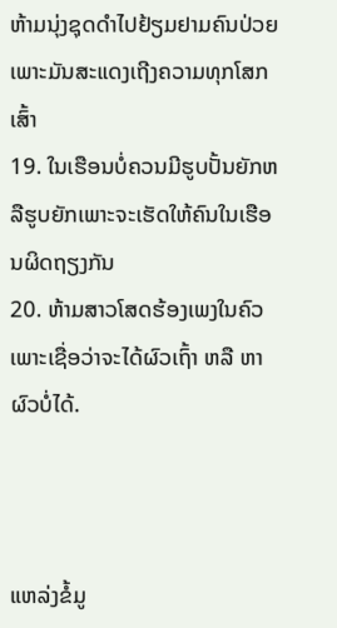ຫ້າມນຸ່ງຊຸດດຳໄປຢ້ຽມຢາມຄົນປ່ວຍເພາະມັນສະແດງເຖີງຄວາມທຸກໂສກເສົ້າ
19. ໃນເຮືອນບໍ່ຄວນມີຮູບປັ້ນຍັກຫລືຮູບຍັກເພາະຈະເຮັດໃຫ້ຄົນໃນເຮືອນຜິດຖຽງກັນ
20. ຫ້າມສາວໂສດຮ້ອງເພງໃນຄົວ ເພາະເຊື່ອວ່າຈະໄດ້ຜົວເຖົ້າ ຫລື ຫາຜົວບໍ່ໄດ້.



ແຫລ່ງຂໍ້ມູ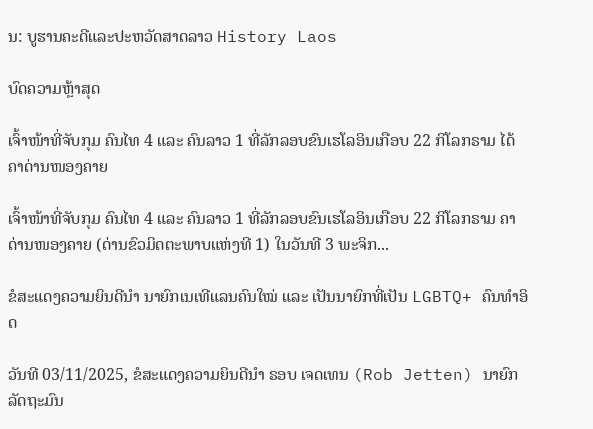ນ: ບູຮານຄະດີແລະປະຫວັດສາດລາວ History Laos

ບົດຄວາມຫຼ້າສຸດ

ເຈົ້າໜ້າທີ່ຈັບກຸມ ຄົນໄທ 4 ແລະ ຄົນລາວ 1 ທີ່ລັກລອບຂົນເຮໂລອິນເກືອບ 22 ກິໂລກຣາມ ໄດ້ຄາດ່ານໜອງຄາຍ

ເຈົ້າໜ້າທີ່ຈັບກຸມ ຄົນໄທ 4 ແລະ ຄົນລາວ 1 ທີ່ລັກລອບຂົນເຮໂລອິນເກືອບ 22 ກິໂລກຣາມ ຄາດ່ານໜອງຄາຍ (ດ່ານຂົວມິດຕະພາບແຫ່ງທີ 1) ໃນວັນທີ 3 ພະຈິກ...

ຂໍສະແດງຄວາມຍິນດີນຳ ນາຍົກເນເທີແລນຄົນໃໝ່ ແລະ ເປັນນາຍົກທີ່ເປັນ LGBTQ+ ຄົນທຳອິດ

ວັນທີ 03/11/2025, ຂໍສະແດງຄວາມຍິນດີນຳ ຣອບ ເຈດເທນ (Rob Jetten) ນາຍົກລັດຖະມົນ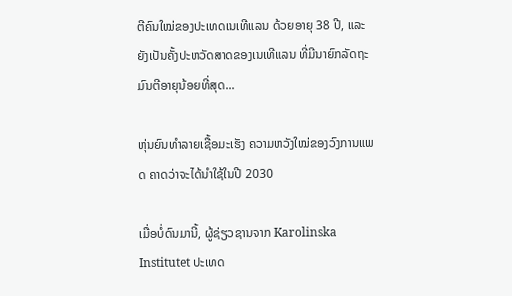ຕີຄົນໃໝ່ຂອງປະເທດເນເທີແລນ ດ້ວຍອາຍຸ 38 ປີ, ແລະ ຍັງເປັນຄັ້ງປະຫວັດສາດຂອງເນເທີແລນ ທີ່ມີນາຍົກລັດຖະມົນຕີອາຍຸນ້ອຍທີ່ສຸດ...

ຫຸ່ນຍົນທຳລາຍເຊື້ອມະເຮັງ ຄວາມຫວັງໃໝ່ຂອງວົງການແພດ ຄາດວ່າຈະໄດ້ນໍາໃຊ້ໃນປີ 2030

ເມື່ອບໍ່ດົນມານີ້, ຜູ້ຊ່ຽວຊານຈາກ Karolinska Institutet ປະເທດ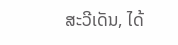ສະວີເດັນ, ໄດ້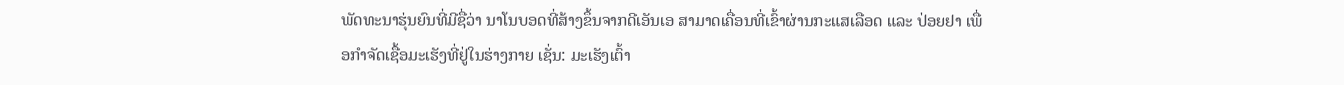ພັດທະນາຮຸ່ນຍົນທີ່ມີຊື່ວ່າ ນາໂນບອດທີ່ສ້າງຂຶ້ນຈາກດີເອັນເອ ສາມາດເຄື່ອນທີ່ເຂົ້າຜ່ານກະແສເລືອດ ແລະ ປ່ອຍຢາ ເພື່ອກຳຈັດເຊື້ອມະເຮັງທີ່ຢູ່ໃນຮ່າງກາຍ ເຊັ່ນ: ມະເຮັງເຕົ້າ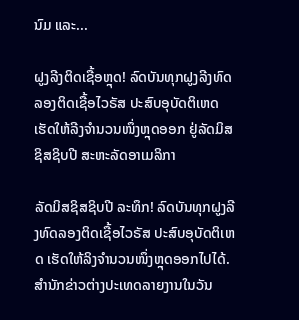ນົມ ແລະ...

ຝູງລີງຕິດເຊື້ອຫຼຸດ! ລົດບັນທຸກຝູງລີງທົດລອງຕິດເຊື້ອໄວຣັສ ປະສົບອຸບັດຕິເຫດ ເຮັດໃຫ້ລີງຈຳນວນໜຶ່ງຫຼຸດອອກ ຢູ່ລັດມິສຊິສຊິບປີ ສະຫະລັດອາເມລິກາ

ລັດມິສຊິສຊິບປີ ລະທຶກ! ລົດບັນທຸກຝູງລີງທົດລອງຕິດເຊື້ອໄວຣັສ ປະສົບອຸບັດຕິເຫດ ເຮັດໃຫ້ລິງຈຳນວນໜຶ່ງຫຼຸດອອກໄປໄດ້. ສຳນັກຂ່າວຕ່າງປະເທດລາຍງານໃນວັນ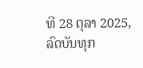ທີ 28 ຕຸລາ 2025, ລົດບັນທຸກ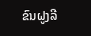ຂົນຝູງລີ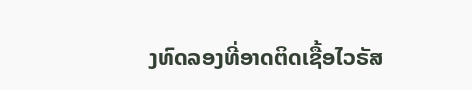ງທົດລອງທີ່ອາດຕິດເຊື້ອໄວຣັສ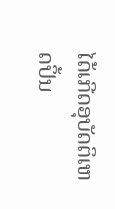ໄດ້ເກີດອຸບັດຕິເຫດປິ້ນ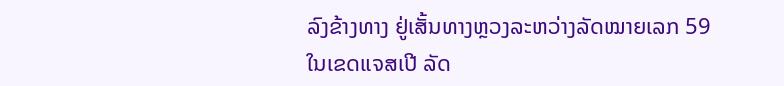ລົງຂ້າງທາງ ຢູ່ເສັ້ນທາງຫຼວງລະຫວ່າງລັດໝາຍເລກ 59 ໃນເຂດແຈສເປີ ລັດ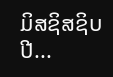ມິສຊິສຊິບປີ...